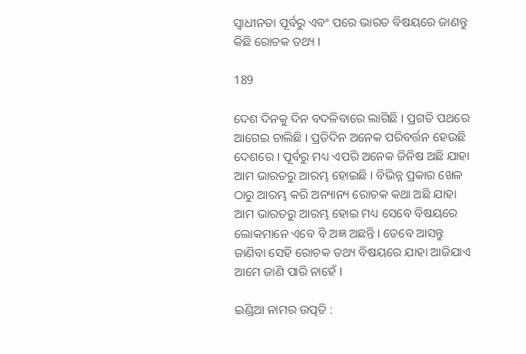ସ୍ୱାଧୀନତା ପୂର୍ବରୁ ଏବଂ ପରେ ଭାରତ ବିଷୟରେ ଜାଣନ୍ତୁ କିଛି ରୋଚକ ତଥ୍ୟ ।

189

ଦେଶ ଦିନକୁ ଦିନ ବଦଳିବାରେ ଲାଗିଛି । ପ୍ରଗତି ପଥରେ ଆଗେଇ ଚାଲିଛି । ପ୍ରତିଦିନ ଅନେକ ପରିବର୍ତ୍ତନ ହେଉଛି ଦେଶରେ । ପୂର୍ବରୁ ମଧ୍ୟ ଏପରି ଅନେକ ଜିନିଷ ଅଛି ଯାହା ଆମ ଭାରତରୁ ଆରମ୍ଭ ହୋଇଛି । ବିଭିନ୍ନ ପ୍ରକାର ଖେଳ ଠାରୁ ଆରମ୍ଭ କରି ଅନ୍ୟାନ୍ୟ ରୋଚକ କଥା ଅଛି ଯାହା ଆମ ଭାରତରୁ ଆରମ୍ଭ ହୋଇ ମଧ୍ୟ ସେବେ ବିଷୟରେ ଲୋକମାନେ ଏବେ ବି ଅଜ୍ଞ ଅଛନ୍ତି । ତେବେ ଆସନ୍ତୁ ଜାଣିବା ସେହି ରୋଚକ ତଥ୍ୟ ବିଷୟରେ ଯାହା ଆଜିଯାଏ ଆମେ ଜାଣି ପାରି ନାହେଁ ।

ଇଣ୍ଡିଆ ନାମର ଉତ୍ପତି :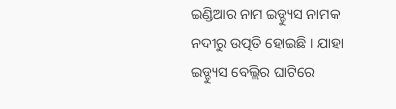ଇଣ୍ଡିଆର ନାମ ଇଡ୍ଡ୍ୟୁସ ନାମକ ନଦୀରୁ ଉତ୍ପତି ହୋଇଛି । ଯାହା ଇଡ୍ଡ୍ୟୁସ ବେଲ୍ଲିର ଘାଟିରେ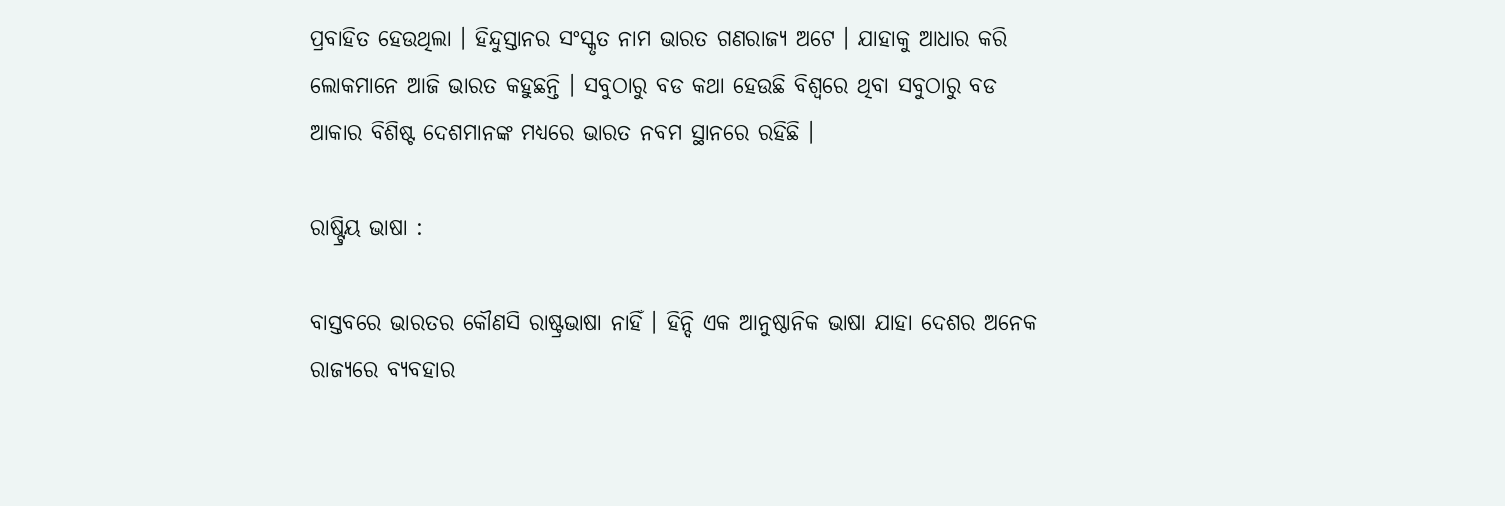ପ୍ରବାହିତ ହେଉଥିଲା । ହିନ୍ଦୁସ୍ତାନର ସଂସ୍କୃତ ନାମ ଭାରତ ଗଣରାଜ୍ୟ ଅଟେ । ଯାହାକୁ ଆଧାର କରି ଲୋକମାନେ ଆଜି ଭାରତ କହୁଛନ୍ତି । ସବୁଠାରୁ ବଡ କଥା ହେଉଛି ବିଶ୍ୱରେ ଥିବା ସବୁଠାରୁ ବଡ ଆକାର ବିଶିଷ୍ଟ ଦେଶମାନଙ୍କ ମଧ୍ୟରେ ଭାରତ ନବମ ସ୍ଥାନରେ ରହିଛି ।

ରାଷ୍ଟ୍ରିୟ ଭାଷା :

ବାସ୍ତବରେ ଭାରତର କୌଣସି ରାଷ୍ଟ୍ରଭାଷା ନାହିଁ । ହିନ୍ଦି ଏକ ଆନୁଷ୍ଠାନିକ ଭାଷା ଯାହା ଦେଶର ଅନେକ ରାଜ୍ୟରେ ବ୍ୟବହାର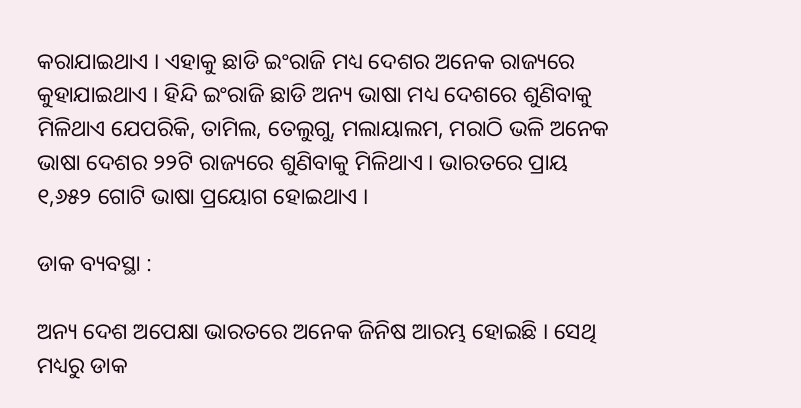କରାଯାଇଥାଏ । ଏହାକୁ ଛାଡି ଇଂରାଜି ମଧ୍ୟ ଦେଶର ଅନେକ ରାଜ୍ୟରେ କୁହାଯାଇଥାଏ । ହିନ୍ଦି ଇଂରାଜି ଛାଡି ଅନ୍ୟ ଭାଷା ମଧ୍ୟ ଦେଶରେ ଶୁଣିବାକୁ ମିଳିଥାଏ ଯେପରିକି, ତାମିଲ, ତେଲୁଗୁ, ମଲାୟାଲମ, ମରାଠି ଭଳି ଅନେକ ଭାଷା ଦେଶର ୨୨ଟି ରାଜ୍ୟରେ ଶୁଣିବାକୁ ମିଳିଥାଏ । ଭାରତରେ ପ୍ରାୟ ୧,୬୫୨ ଗୋଟି ଭାଷା ପ୍ରୟୋଗ ହୋଇଥାଏ ।

ଡାକ ବ୍ୟବସ୍ଥା :

ଅନ୍ୟ ଦେଶ ଅପେକ୍ଷା ଭାରତରେ ଅନେକ ଜିନିଷ ଆରମ୍ଭ ହୋଇଛି । ସେଥି ମଧ୍ୟରୁ ଡାକ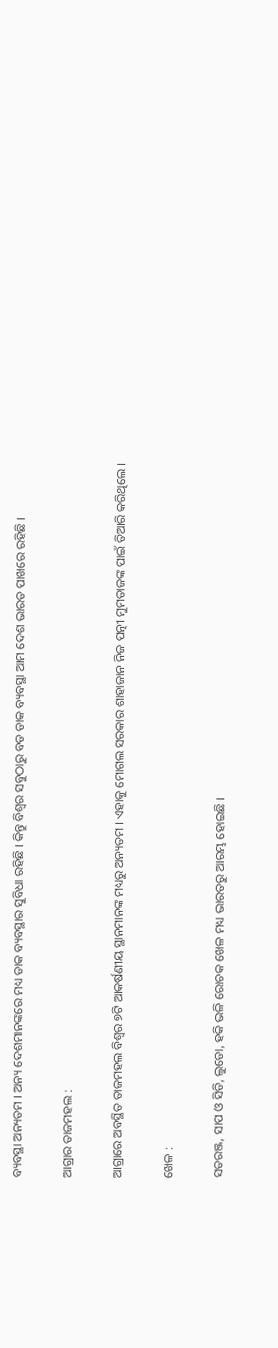ବ୍ୟବସ୍ଥା ଅନ୍ୟତମ । ଅନ୍ୟ ଦେଶମାନଙ୍କରେ ମଧ୍ୟ ଡାକ ବ୍ୟବସ୍ଥାର ସୁବିଧା ରହିଛି । କିନ୍ତୁ ବିଶ୍ୱର ସବୁଠାରୁ ବଡ ଡାକ ବ୍ୟବସ୍ଥା ଆମ ଦେଶ ଭାରତ ପାଖରେ ରହିଛି ।

ଆଗ୍ରାର ତାଜମହଲ :

ଆଗ୍ରାରେ ଅବସ୍ଥିତ ତାଜମହଲ ବିଶ୍ୱର ୭ଟି ଆକର୍ଷଣୀୟ ସ୍ଥାନମାନଙ୍କ ମଧ୍ୟରୁ ଅନ୍ୟତମ । ଏହାକୁ ମୋଗଲ ସରକାର ଶାହାଜାନ ନିଜ ପତ୍ନୀ ମୁମତାଜଙ୍କ ପାଇଁ ତିଆରି କରିଥିଲେ ।

ଖେଳ :

ସତରଞ୍ଜ, ସାପ ଓ ସିଡି, ଲୁଡୋ, ହକି ଭଳି ରୋଚକ ଖେଳ ମଧ୍ୟ ଭାରତରୁ ଆରମ୍ଭ ହୋଇଛି ।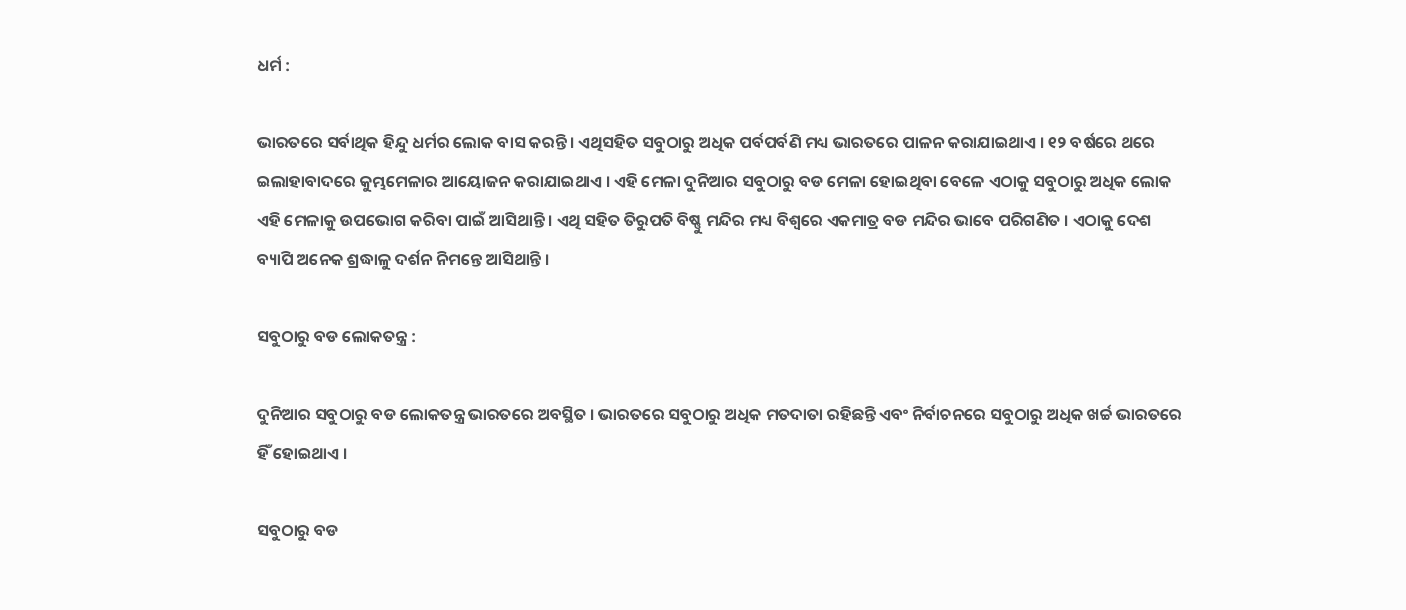ଧର୍ମ :

ଭାରତରେ ସର୍ବାଥିକ ହିନ୍ଦୁ ଧର୍ମର ଲୋକ ବାସ କରନ୍ତି । ଏଥିସହିତ ସବୁଠାରୁ ଅଧିକ ପର୍ବପର୍ବଣି ମଧ୍ୟ ଭାରତରେ ପାଳନ କରାଯାଇଥାଏ । ୧୨ ବର୍ଷରେ ଥରେ ଇଲାହାବାଦରେ କୁମ୍ଭମେଳାର ଆୟୋଜନ କରାଯାଇଥାଏ । ଏହି ମେଳା ଦୁନିଆର ସବୁଠାରୁ ବଡ ମେଳା ହୋଇଥିବା ବେଳେ ଏଠାକୁ ସବୁଠାରୁ ଅଧିକ ଲୋକ ଏହି ମେଳାକୁ ଉପଭୋଗ କରିବା ପାଇଁ ଆସିଥାନ୍ତି । ଏଥି ସହିତ ତିରୁପତି ବିଷ୍ଣୁ ମନ୍ଦିର ମଧ୍ୟ ବିଶ୍ୱରେ ଏକମାତ୍ର ବଡ ମନ୍ଦିର ଭାବେ ପରିଗଣିତ । ଏଠାକୁ ଦେଶ ବ୍ୟାପି ଅନେକ ଶ୍ରଦ୍ଧାଳୁ ଦର୍ଶନ ନିମନ୍ତେ ଆସିଥାନ୍ତି ।

ସବୁଠାରୁ ବଡ ଲୋକତନ୍ତ୍ର :

ଦୁନିଆର ସବୁଠାରୁ ବଡ ଲୋକତନ୍ତ୍ର ଭାରତରେ ଅବସ୍ଥିତ । ଭାରତରେ ସବୁଠାରୁ ଅଧିକ ମତଦାତା ରହିଛନ୍ତି ଏବଂ ନିର୍ବାଚନରେ ସବୁଠାରୁ ଅଧିକ ଖର୍ଚ୍ଚ ଭାରତରେ ହିଁ ହୋଇଥାଏ ।

ସବୁଠାରୁ ବଡ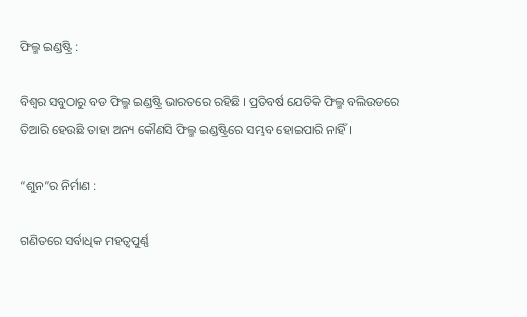ଫିଲ୍ମ ଇଣ୍ଡଷ୍ଟ୍ରି :

ବିଶ୍ୱର ସବୁଠାରୁ ବଡ ଫିଲ୍ମ ଇଣ୍ଡଷ୍ଟ୍ରି ଭାରତରେ ରହିଛି । ପ୍ରତିବର୍ଷ ଯେତିକି ଫିଲ୍ମ ବଲିଉଡରେ ତିଆରି ହେଉଛି ତାହା ଅନ୍ୟ କୌଣସି ଫିଲ୍ମ ଇଣ୍ଡଷ୍ଟ୍ରିରେ ସମ୍ଭବ ହୋଇପାରି ନାହିଁ ।

“ଶୁନ”ର ନିର୍ମାଣ :

ଗଣିତରେ ସର୍ବାଧିକ ମହତ୍ୱପୁର୍ଣ୍ଣ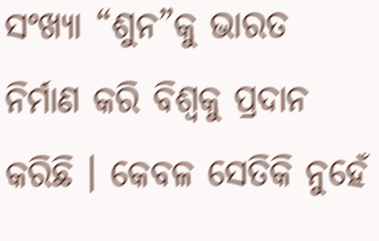ସଂଖ୍ୟା “ଶୁନ”କୁ ଭାରତ ନିର୍ମାଣ କରି ବିଶ୍ୱକୁ ପ୍ରଦାନ କରିଛି । କେବଳ ସେତିକି ନୁହେଁ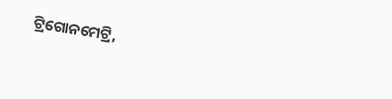ଟ୍ରିଗୋନମେଟ୍ରି,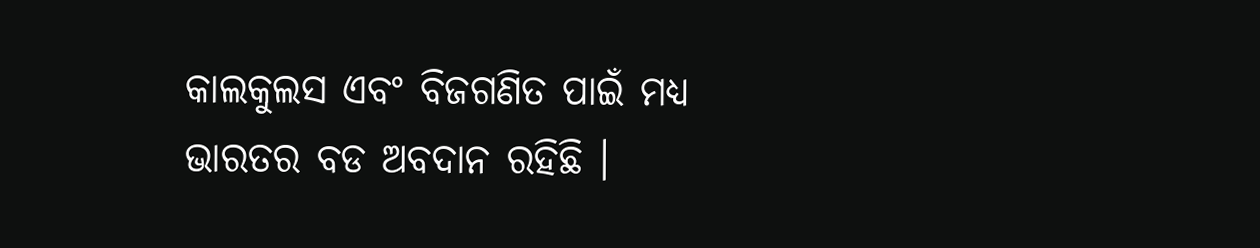କାଲକୁଲସ ଏବଂ ବିଜଗଣିତ ପାଇଁ ମଧ୍ୟ ଭାରତର ବଡ ଅବଦାନ ରହିଛି ।